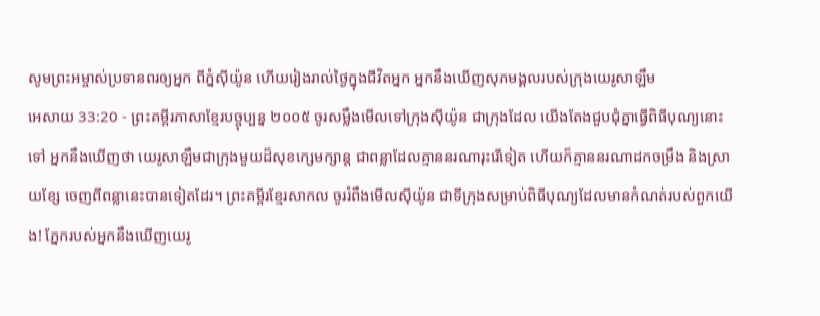សូមព្រះអម្ចាស់ប្រទានពរឲ្យអ្នក ពីភ្នំស៊ីយ៉ូន ហើយរៀងរាល់ថ្ងៃក្នុងជីវិតអ្នក អ្នកនឹងឃើញសុភមង្គលរបស់ក្រុងយេរូសាឡឹម
អេសាយ 33:20 - ព្រះគម្ពីរភាសាខ្មែរបច្ចុប្បន្ន ២០០៥ ចូរសម្លឹងមើលទៅក្រុងស៊ីយ៉ូន ជាក្រុងដែល យើងតែងជួបជុំគ្នាធ្វើពិធីបុណ្យនោះទៅ អ្នកនឹងឃើញថា យេរូសាឡឹមជាក្រុងមួយដ៏សុខក្សេមក្សាន្ត ជាពន្លាដែលគ្មាននរណារុះរើទៀត ហើយក៏គ្មាននរណាដកចម្រឹង និងស្រាយខ្សែ ចេញពីពន្លានេះបានទៀតដែរ។ ព្រះគម្ពីរខ្មែរសាកល ចូររំពឹងមើលស៊ីយ៉ូន ជាទីក្រុងសម្រាប់ពិធីបុណ្យដែលមានកំណត់របស់ពួកយើង! ភ្នែករបស់អ្នកនឹងឃើញយេរូ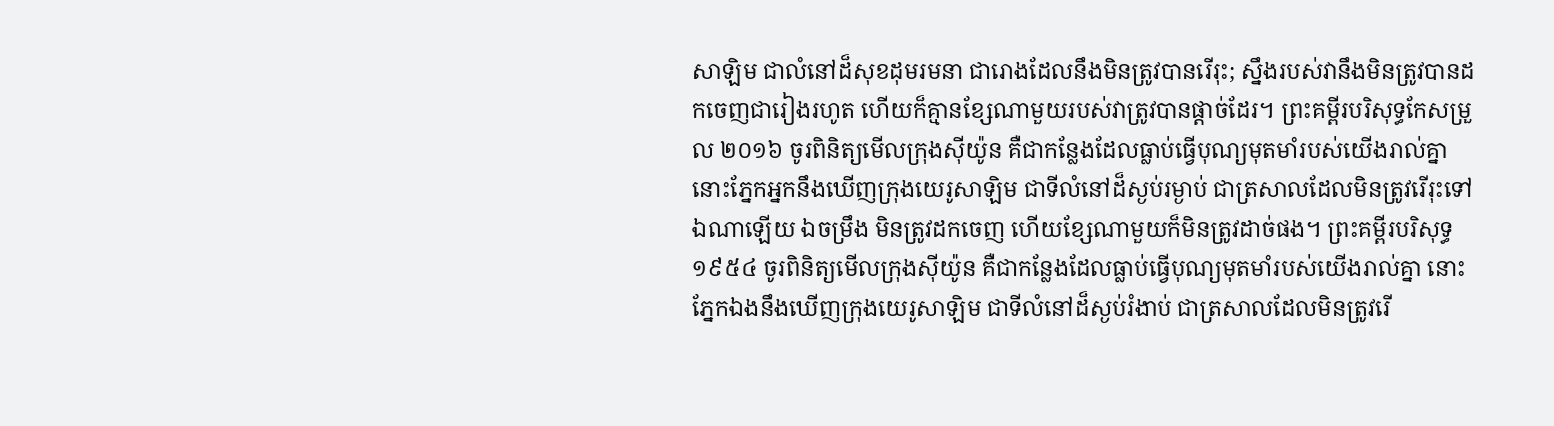សាឡិម ជាលំនៅដ៏សុខដុមរមនា ជារោងដែលនឹងមិនត្រូវបានរើរុះ; ស្នឹងរបស់វានឹងមិនត្រូវបានដកចេញជារៀងរហូត ហើយក៏គ្មានខ្សែណាមួយរបស់វាត្រូវបានផ្ដាច់ដែរ។ ព្រះគម្ពីរបរិសុទ្ធកែសម្រួល ២០១៦ ចូរពិនិត្យមើលក្រុងស៊ីយ៉ូន គឺជាកន្លែងដែលធ្លាប់ធ្វើបុណ្យមុតមាំរបស់យើងរាល់គ្នា នោះភ្នែកអ្នកនឹងឃើញក្រុងយេរូសាឡិម ជាទីលំនៅដ៏ស្ងប់រម្ងាប់ ជាត្រសាលដែលមិនត្រូវរើរុះទៅឯណាឡើយ ឯចម្រឹង មិនត្រូវដកចេញ ហើយខ្សែណាមួយក៏មិនត្រូវដាច់ផង។ ព្រះគម្ពីរបរិសុទ្ធ ១៩៥៤ ចូរពិនិត្យមើលក្រុងស៊ីយ៉ូន គឺជាកន្លែងដែលធ្លាប់ធ្វើបុណ្យមុតមាំរបស់យើងរាល់គ្នា នោះភ្នែកឯងនឹងឃើញក្រុងយេរូសាឡិម ជាទីលំនៅដ៏ស្ងប់រំងាប់ ជាត្រសាលដែលមិនត្រូវរើ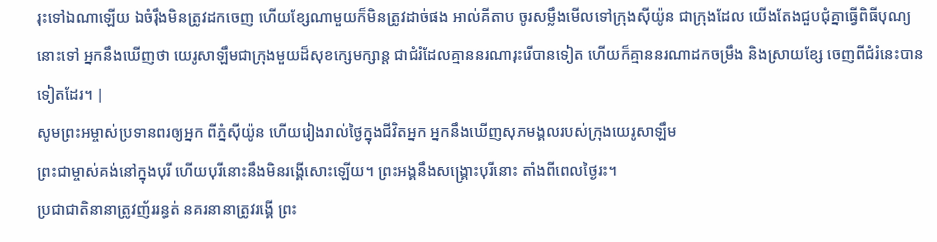រុះទៅឯណាឡើយ ឯចំរ៉ឹងមិនត្រូវដកចេញ ហើយខ្សែណាមួយក៏មិនត្រូវដាច់ផង អាល់គីតាប ចូរសម្លឹងមើលទៅក្រុងស៊ីយ៉ូន ជាក្រុងដែល យើងតែងជួបជុំគ្នាធ្វើពិធីបុណ្យនោះទៅ អ្នកនឹងឃើញថា យេរូសាឡឹមជាក្រុងមួយដ៏សុខក្សេមក្សាន្ត ជាជំរំដែលគ្មាននរណារុះរើបានទៀត ហើយក៏គ្មាននរណាដកចម្រឹង និងស្រាយខ្សែ ចេញពីជំរំនេះបានទៀតដែរ។ |
សូមព្រះអម្ចាស់ប្រទានពរឲ្យអ្នក ពីភ្នំស៊ីយ៉ូន ហើយរៀងរាល់ថ្ងៃក្នុងជីវិតអ្នក អ្នកនឹងឃើញសុភមង្គលរបស់ក្រុងយេរូសាឡឹម
ព្រះជាម្ចាស់គង់នៅក្នុងបុរី ហើយបុរីនោះនឹងមិនរង្គើសោះឡើយ។ ព្រះអង្គនឹងសង្គ្រោះបុរីនោះ តាំងពីពេលថ្ងៃរះ។
ប្រជាជាតិនានាត្រូវញ័ររន្ធត់ នគរនានាត្រូវរង្គើ ព្រះ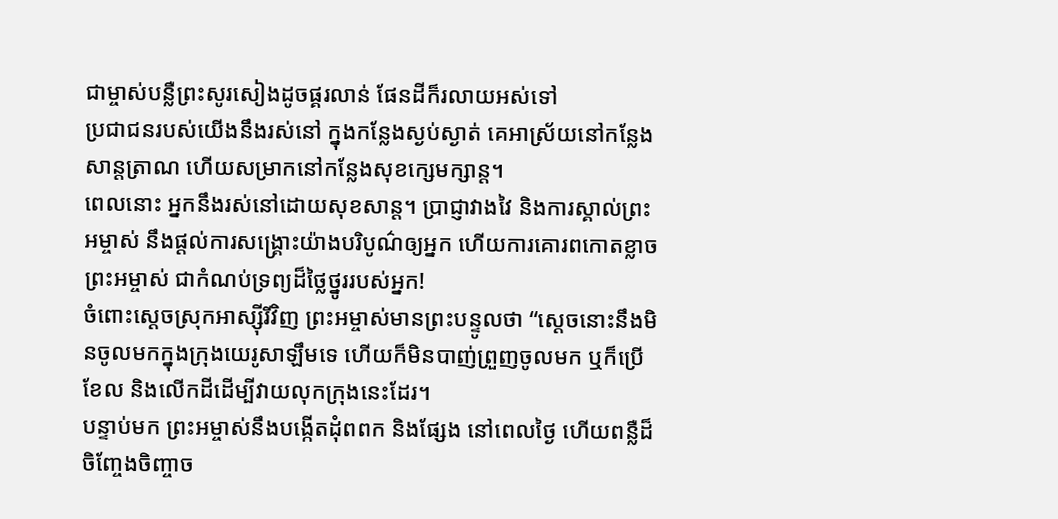ជាម្ចាស់បន្លឺព្រះសូរសៀងដូចផ្គរលាន់ ផែនដីក៏រលាយអស់ទៅ
ប្រជាជនរបស់យើងនឹងរស់នៅ ក្នុងកន្លែងស្ងប់ស្ងាត់ គេអាស្រ័យនៅកន្លែងសាន្តត្រាណ ហើយសម្រាកនៅកន្លែងសុខក្សេមក្សាន្ត។
ពេលនោះ អ្នកនឹងរស់នៅដោយសុខសាន្ត។ ប្រាជ្ញាវាងវៃ និងការស្គាល់ព្រះអម្ចាស់ នឹងផ្ដល់ការសង្គ្រោះយ៉ាងបរិបូណ៌ឲ្យអ្នក ហើយការគោរពកោតខ្លាចព្រះអម្ចាស់ ជាកំណប់ទ្រព្យដ៏ថ្លៃថ្នូររបស់អ្នក!
ចំពោះស្ដេចស្រុកអាស្ស៊ីរីវិញ ព្រះអម្ចាស់មានព្រះបន្ទូលថា “ស្ដេចនោះនឹងមិនចូលមកក្នុងក្រុងយេរូសាឡឹមទេ ហើយក៏មិនបាញ់ព្រួញចូលមក ឬក៏ប្រើខែល និងលើកដីដើម្បីវាយលុកក្រុងនេះដែរ។
បន្ទាប់មក ព្រះអម្ចាស់នឹងបង្កើតដុំពពក និងផ្សែង នៅពេលថ្ងៃ ហើយពន្លឺដ៏ចិញ្ចែងចិញ្ចាច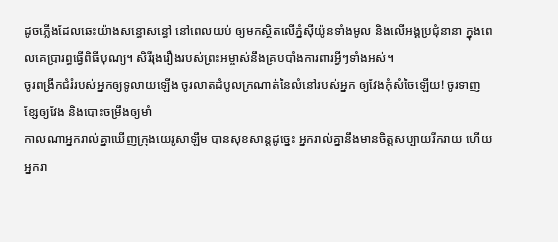ដូចភ្លើងដែលឆេះយ៉ាងសន្ធោសន្ធៅ នៅពេលយប់ ឲ្យមកស្ថិតលើភ្នំស៊ីយ៉ូនទាំងមូល និងលើអង្គប្រជុំនានា ក្នុងពេលគេប្រារព្ធធ្វើពិធីបុណ្យ។ សិរីរុងរឿងរបស់ព្រះអម្ចាស់នឹងគ្របបាំងការពារអ្វីៗទាំងអស់។
ចូរពង្រីកជំរំរបស់អ្នកឲ្យទូលាយឡើង ចូរលាតដំបូលក្រណាត់នៃលំនៅរបស់អ្នក ឲ្យវែងកុំសំចៃឡើយ! ចូរទាញខ្សែឲ្យវែង និងបោះចម្រឹងឲ្យមាំ
កាលណាអ្នករាល់គ្នាឃើញក្រុងយេរូសាឡឹម បានសុខសាន្តដូច្នេះ អ្នករាល់គ្នានឹងមានចិត្តសប្បាយរីករាយ ហើយអ្នករា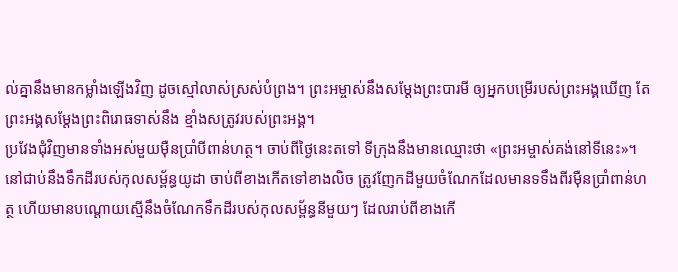ល់គ្នានឹងមានកម្លាំងឡើងវិញ ដូចស្មៅលាស់ស្រស់បំព្រង។ ព្រះអម្ចាស់នឹងសម្តែងព្រះបារមី ឲ្យអ្នកបម្រើរបស់ព្រះអង្គឃើញ តែព្រះអង្គសម្តែងព្រះពិរោធទាស់នឹង ខ្មាំងសត្រូវរបស់ព្រះអង្គ។
ប្រវែងជុំវិញមានទាំងអស់មួយម៉ឺនប្រាំបីពាន់ហត្ថ។ ចាប់ពីថ្ងៃនេះតទៅ ទីក្រុងនឹងមានឈ្មោះថា «ព្រះអម្ចាស់គង់នៅទីនេះ»។
នៅជាប់នឹងទឹកដីរបស់កុលសម្ព័ន្ធយូដា ចាប់ពីខាងកើតទៅខាងលិច ត្រូវញែកដីមួយចំណែកដែលមានទទឹងពីរម៉ឺនប្រាំពាន់ហត្ថ ហើយមានបណ្ដោយស្មើនឹងចំណែកទឹកដីរបស់កុលសម្ព័ន្ធនីមួយៗ ដែលរាប់ពីខាងកើ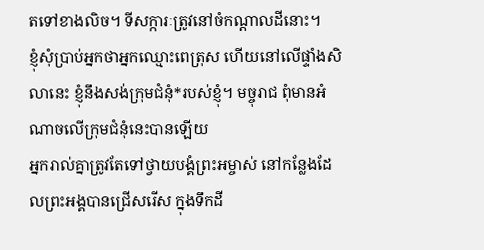តទៅខាងលិច។ ទីសក្ការៈត្រូវនៅចំកណ្ដាលដីនោះ។
ខ្ញុំសុំប្រាប់អ្នកថាអ្នកឈ្មោះពេត្រុស ហើយនៅលើផ្ទាំងសិលានេះ ខ្ញុំនឹងសង់ក្រុមជំនុំ*របស់ខ្ញុំ។ មច្ចុរាជ ពុំមានអំណាចលើក្រុមជំនុំនេះបានឡើយ
អ្នករាល់គ្នាត្រូវតែទៅថ្វាយបង្គំព្រះអម្ចាស់ នៅកន្លែងដែលព្រះអង្គបានជ្រើសរើស ក្នុងទឹកដី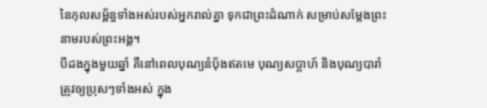នៃកុលសម្ព័ន្ធទាំងអស់របស់អ្នករាល់គ្នា ទុកជាព្រះដំណាក់ សម្រាប់សម្តែងព្រះនាមរបស់ព្រះអង្គ។
បីដងក្នុងមួយឆ្នាំ គឺនៅពេលបុណ្យនំប៉័ងឥតមេ បុណ្យសប្ដាហ៍ និងបុណ្យបារាំ ត្រូវឲ្យប្រុសៗទាំងអស់ ក្នុង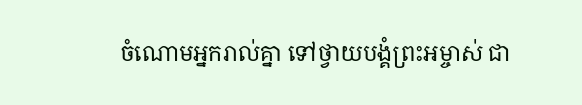ចំណោមអ្នករាល់គ្នា ទៅថ្វាយបង្គំព្រះអម្ចាស់ ជា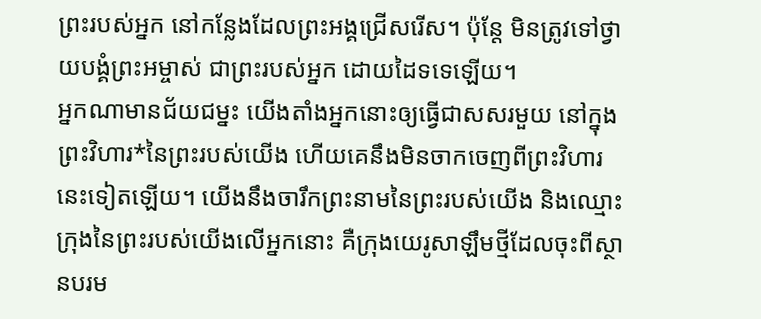ព្រះរបស់អ្នក នៅកន្លែងដែលព្រះអង្គជ្រើសរើស។ ប៉ុន្តែ មិនត្រូវទៅថ្វាយបង្គំព្រះអម្ចាស់ ជាព្រះរបស់អ្នក ដោយដៃទទេឡើយ។
អ្នកណាមានជ័យជម្នះ យើងតាំងអ្នកនោះឲ្យធ្វើជាសសរមួយ នៅក្នុងព្រះវិហារ*នៃព្រះរបស់យើង ហើយគេនឹងមិនចាកចេញពីព្រះវិហារនេះទៀតឡើយ។ យើងនឹងចារឹកព្រះនាមនៃព្រះរបស់យើង និងឈ្មោះក្រុងនៃព្រះរបស់យើងលើអ្នកនោះ គឺក្រុងយេរូសាឡឹមថ្មីដែលចុះពីស្ថានបរម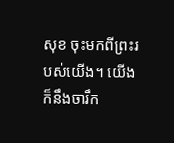សុខ ចុះមកពីព្រះរបស់យើង។ យើងក៏នឹងចារឹក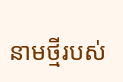នាមថ្មីរបស់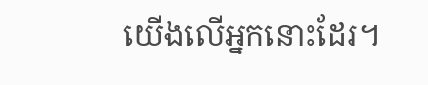យើងលើអ្នកនោះដែរ។